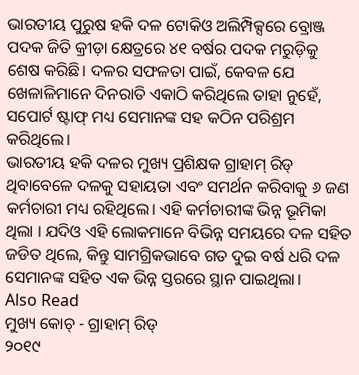ଭାରତୀୟ ପୁରୁଷ ହକି ଦଳ ଟୋକିଓ ଅଲିମ୍ପିକ୍ସରେ ବ୍ରୋଞ୍ଜ ପଦକ ଜିତି କ୍ରୀଡ଼ା କ୍ଷେତ୍ରରେ ୪୧ ବର୍ଷର ପଦକ ମରୁଡ଼ିକୁ ଶେଷ କରିଛି। ଦଳର ସଫଳତା ପାଇଁ, କେବଳ ଯେ ଖେଳାଳିମାନେ ଦିନରାତି ଏକାଠି କରିଥିଲେ ତାହା ନୁହେଁ, ସପୋର୍ଟ ଷ୍ଟାଫ୍ ମଧ୍ୟ ସେମାନଙ୍କ ସହ କଠିନ ପରିଶ୍ରମ କରିଥିଲେ।
ଭାରତୀୟ ହକି ଦଳର ମୁଖ୍ୟ ପ୍ରଶିକ୍ଷକ ଗ୍ରାହାମ୍ ରିଡ୍ ଥିବାବେଳେ ଦଳକୁ ସହାୟତା ଏବଂ ସମର୍ଥନ କରିବାକୁ ୬ ଜଣ କର୍ମଚାରୀ ମଧ୍ୟ ରହିଥିଲେ। ଏହି କର୍ମଚାରୀଙ୍କ ଭିନ୍ନ ଭୂମିକା ଥିଲା । ଯଦିଓ ଏହି ଲୋକମାନେ ବିଭିନ୍ନ ସମୟରେ ଦଳ ସହିତ ଜଡିତ ଥିଲେ, କିନ୍ତୁ ସାମଗ୍ରିକଭାବେ ଗତ ଦୁଇ ବର୍ଷ ଧରି ଦଳ ସେମାନଙ୍କ ସହିତ ଏକ ଭିନ୍ନ ସ୍ତରରେ ସ୍ଥାନ ପାଇଥିଲା।
Also Read
ମୁଖ୍ୟ କୋଚ୍ - ଗ୍ରାହାମ୍ ରିଡ୍
୨୦୧୯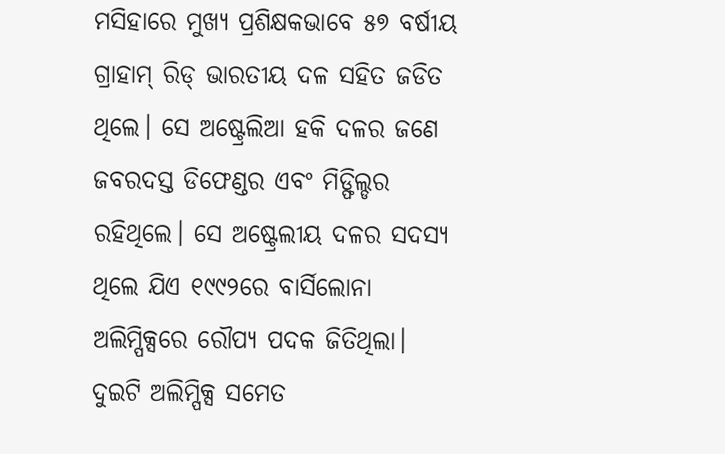ମସିହାରେ ମୁଖ୍ୟ ପ୍ରଶିକ୍ଷକଭାବେ ୫୭ ବର୍ଷୀୟ ଗ୍ରାହାମ୍ ରିଡ୍ ଭାରତୀୟ ଦଳ ସହିତ ଜଡିତ ଥିଲେ। ସେ ଅଷ୍ଟ୍ରେଲିଆ ହକି ଦଳର ଜଣେ ଜବରଦସ୍ତ ଡିଫେଣ୍ଡର ଏବଂ ମିଡ୍ଫିଲ୍ଡର ରହିଥିଲେ। ସେ ଅଷ୍ଟ୍ରେଲୀୟ ଦଳର ସଦସ୍ୟ ଥିଲେ ଯିଏ ୧୯୯୨ରେ ବାର୍ସିଲୋନା ଅଲିମ୍ପିକ୍ସରେ ରୌପ୍ୟ ପଦକ ଜିତିଥିଲା। ଦୁଇଟି ଅଲିମ୍ପିକ୍ସ ସମେତ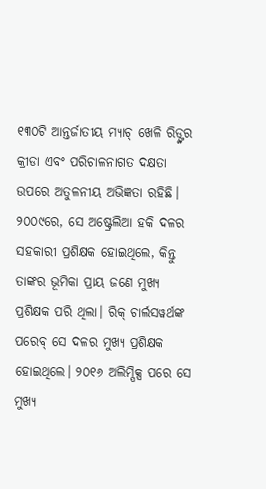୧୩୦ଟି ଆନ୍ତର୍ଜାତୀୟ ମ୍ୟାଚ୍ ଖେଳି ରିଡ୍ଙ୍କର କ୍ରୀଡା ଏବଂ ପରିଚାଳନାଗତ ଦକ୍ଷତା ଉପରେ ଅତୁଳନୀୟ ଅଭିଜ୍ଞତା ରହିଛି।
୨୦୦୯ରେ, ସେ ଅଷ୍ଟ୍ରେଲିଆ ହକି ଦଳର ସହକାରୀ ପ୍ରଶିକ୍ଷକ ହୋଇଥିଲେ, କିନ୍ତୁ ତାଙ୍କର ଭୂମିକା ପ୍ରାୟ ଜଣେ ମୁଖ୍ୟ ପ୍ରଶିକ୍ଷକ ପରି ଥିଲା। ରିକ୍ ଚାର୍ଲସୱର୍ଥଙ୍କ ପରେବ୍ ସେ ଦଳର ମୁଖ୍ୟ ପ୍ରଶିକ୍ଷକ ହୋଇଥିଲେ। ୨୦୧୬ ଅଲିମ୍ପିକ୍ସ ପରେ ସେ ମୁଖ୍ୟ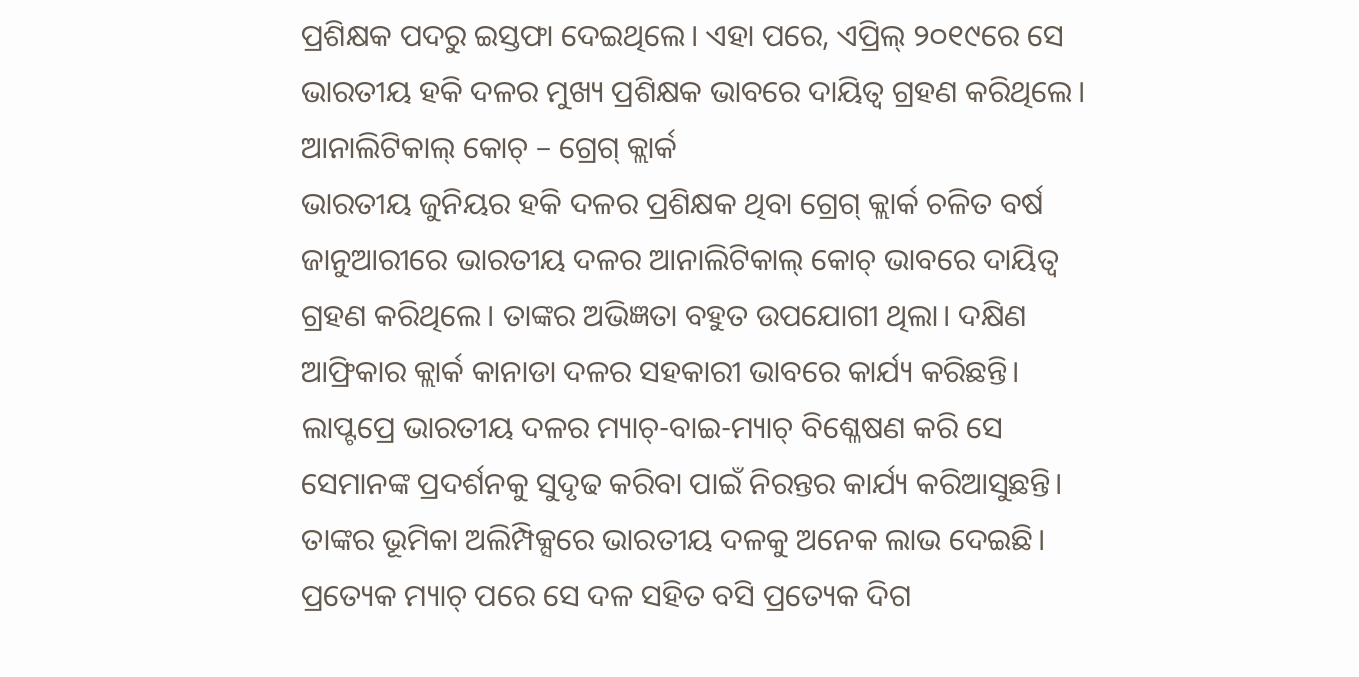ପ୍ରଶିକ୍ଷକ ପଦରୁ ଇସ୍ତଫା ଦେଇଥିଲେ। ଏହା ପରେ, ଏପ୍ରିଲ୍ ୨୦୧୯ରେ ସେ ଭାରତୀୟ ହକି ଦଳର ମୁଖ୍ୟ ପ୍ରଶିକ୍ଷକ ଭାବରେ ଦାୟିତ୍ୱ ଗ୍ରହଣ କରିଥିଲେ।
ଆନାଲିଟିକାଲ୍ କୋଚ୍ – ଗ୍ରେଗ୍ କ୍ଲାର୍କ
ଭାରତୀୟ ଜୁନିୟର ହକି ଦଳର ପ୍ରଶିକ୍ଷକ ଥିବା ଗ୍ରେଗ୍ କ୍ଲାର୍କ ଚଳିତ ବର୍ଷ ଜାନୁଆରୀରେ ଭାରତୀୟ ଦଳର ଆନାଲିଟିକାଲ୍ କୋଚ୍ ଭାବରେ ଦାୟିତ୍ୱ ଗ୍ରହଣ କରିଥିଲେ। ତାଙ୍କର ଅଭିଜ୍ଞତା ବହୁତ ଉପଯୋଗୀ ଥିଲା। ଦକ୍ଷିଣ ଆଫ୍ରିକାର କ୍ଲାର୍କ କାନାଡା ଦଳର ସହକାରୀ ଭାବରେ କାର୍ଯ୍ୟ କରିଛନ୍ତି।
ଲାପ୍ଟପ୍ରେ ଭାରତୀୟ ଦଳର ମ୍ୟାଚ୍-ବାଇ-ମ୍ୟାଚ୍ ବିଶ୍ଳେଷଣ କରି ସେ ସେମାନଙ୍କ ପ୍ରଦର୍ଶନକୁ ସୁଦୃଢ କରିବା ପାଇଁ ନିରନ୍ତର କାର୍ଯ୍ୟ କରିଆସୁଛନ୍ତି। ତାଙ୍କର ଭୂମିକା ଅଲିମ୍ପିକ୍ସରେ ଭାରତୀୟ ଦଳକୁ ଅନେକ ଲାଭ ଦେଇଛି। ପ୍ରତ୍ୟେକ ମ୍ୟାଚ୍ ପରେ ସେ ଦଳ ସହିତ ବସି ପ୍ରତ୍ୟେକ ଦିଗ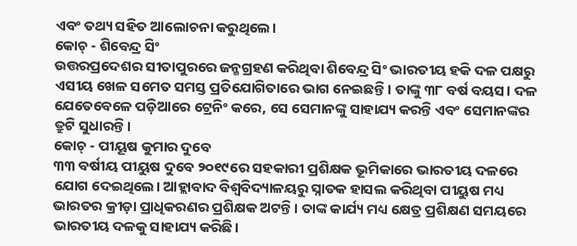ଏବଂ ତଥ୍ୟ ସହିତ ଆଲୋଚନା କରୁଥିଲେ।
କୋଚ୍ - ଶିବେନ୍ଦ୍ର ସିଂ
ଉତ୍ତରପ୍ରଦେଶର ସୀତାପୁରରେ ଜନ୍ମଗ୍ରହଣ କରିଥିବା ଶିବେନ୍ଦ୍ର ସିଂ ଭାରତୀୟ ହକି ଦଳ ପକ୍ଷରୁ ଏସୀୟ ଖେଳ ସମେତ ସମସ୍ତ ପ୍ରତିଯୋଗିତାରେ ଭାଗ ନେଇଛନ୍ତି। ତାଙ୍କୁ ୩୮ ବର୍ଷ ବୟସ। ଦଳ ଯେତେବେଳେ ପଡ଼ିଆରେ ଟ୍ରେନିଂ କରେ, ସେ ସେମାନଙ୍କୁ ସାହାଯ୍ୟ କରନ୍ତି ଏବଂ ସେମାନଙ୍କର ତ୍ରୁଟି ସୁଧାରନ୍ତି।
କୋଚ୍ - ପୀୟୂଷ କୁମାର ଦୁବେ
୩୩ ବର୍ଷୀୟ ପୀୟୁଷ ଦୁବେ ୨୦୧୯ରେ ସହକାରୀ ପ୍ରଶିକ୍ଷକ ଭୂମିକାରେ ଭାରତୀୟ ଦଳରେ ଯୋଗ ଦେଇଥିଲେ। ଆହ୍ଲାବାଦ ବିଶ୍ୱବିଦ୍ୟାଳୟରୁ ସ୍ନାତକ ହାସଲ କରିଥିବା ପୀୟୁଷ ମଧ୍ୟ ଭାରତର କ୍ରୀଡ଼ା ପ୍ରାଧିକରଣର ପ୍ରଶିକ୍ଷକ ଅଟନ୍ତି। ତାଙ୍କ କାର୍ଯ୍ୟ ମଧ୍ୟ କ୍ଷେତ୍ର ପ୍ରଶିକ୍ଷଣ ସମୟରେ ଭାରତୀୟ ଦଳକୁ ସାହାଯ୍ୟ କରିଛି।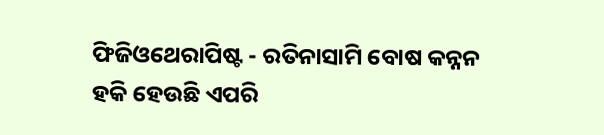ଫିଜିଓଥେରାପିଷ୍ଟ - ରତିନାସାମି ବୋଷ କନ୍ନନ
ହକି ହେଉଛି ଏପରି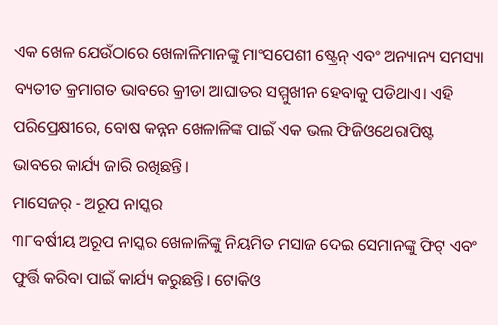ଏକ ଖେଳ ଯେଉଁଠାରେ ଖେଳାଳିମାନଙ୍କୁ ମାଂସପେଶୀ ଷ୍ଟ୍ରେନ୍ ଏବଂ ଅନ୍ୟାନ୍ୟ ସମସ୍ୟା ବ୍ୟତୀତ କ୍ରମାଗତ ଭାବରେ କ୍ରୀଡା ଆଘାତର ସମ୍ମୁଖୀନ ହେବାକୁ ପଡିଥାଏ। ଏହି ପରିପ୍ରେକ୍ଷୀରେ, ବୋଷ କନ୍ନନ ଖେଳାଳିଙ୍କ ପାଇଁ ଏକ ଭଲ ଫିଜିଓଥେରାପିଷ୍ଟ ଭାବରେ କାର୍ଯ୍ୟ ଜାରି ରଖିଛନ୍ତି।
ମାସେଜର୍ - ଅରୂପ ନାସ୍କର
୩୮ବର୍ଷୀୟ ଅରୂପ ନାସ୍କର ଖେଳାଳିଙ୍କୁ ନିୟମିତ ମସାଜ ଦେଇ ସେମାନଙ୍କୁ ଫିଟ୍ ଏବଂ ଫୁର୍ତ୍ତି କରିବା ପାଇଁ କାର୍ଯ୍ୟ କରୁଛନ୍ତି। ଟୋକିଓ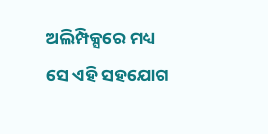ଅଲିମ୍ପିକ୍ସରେ ମଧ୍ୟ ସେ ଏହି ସହଯୋଗ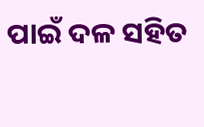ପାଇଁ ଦଳ ସହିତ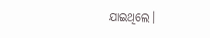ଯାଇଥିଲେ।